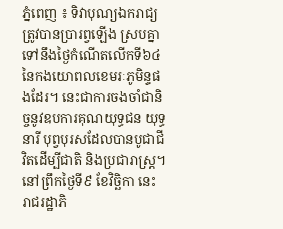ភ្នំពេញ ៖ ទិវាបុណ្យឯករាជ្យ ត្រូវបានប្រារព្វឡើង ស្របគ្នាទៅនឹងថ្ងៃកំណើតលើកទី៦៤ នៃកងយោពលខេមរៈភូមិន្ទផងដែរ។ នេះជាការចងចាំជានិច្ចនូវឧបការគុណយុទ្ធជន យុទ្ធនារី បុព្វបុរសដែលបានបូជាជីវិតដើម្បីជាតិ និងប្រជារាស្ត្រ។ នៅព្រឹកថ្ងៃទី៩ ខែវិច្ឆិកា នេះ រាជរដ្ឋាភិ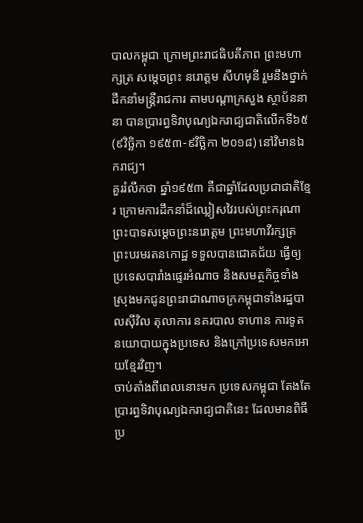បាលកម្ពុជា ក្រោមព្រះរាជធិបតីភាព ព្រះមហាក្សត្រ សម្តេចព្រះ នរោត្តម សីហមុនី រួមនឹងថ្នាក់ដឹកនាំមន្ត្រីរាជការ តាមបណ្តាក្រសួង ស្ថាប័ននានា បានប្រារព្ធទិវាបុណ្យឯករាជ្យជាតិលើកទី៦៥(៩វិច្ឆិកា ១៩៥៣-៩វិច្ឆិកា ២០១៨) នៅវិមានឯករាជ្យ។
គួររំលឹកថា ឆ្នាំ១៩៥៣ គឺជាឆ្នាំដែលប្រជាជាតិខ្មែរ ក្រោមការដឹកនាំដ៏ឈ្លៀសវៃរបស់ព្រះករុណាព្រះបាទសម្តេចព្រះនរោត្តម ព្រះមហាវីរក្សត្រព្រះបរមរតនកោដ្ឋ ទទួលបានជោគជ័យ ធ្វើឲ្យប្រទេសបារាំងផ្ទេរអំណាច និងសមត្ថកិច្ចទាំងស្រុងមកជូនព្រះរាជាណាចក្រកម្ពុជាទាំងរដ្ឋបាលស៊ីវិល តុលាការ នគរបាល ទាហាន ការទូត នយោបាយក្នុងប្រទេស និងក្រៅប្រទេសមកអោយខ្មែរវិញ។
ចាប់តាំងពីពេលនោះមក ប្រទេសកម្ពុជា តែងតែប្រារព្ធទិវាបុណ្យឯករាជ្យជាតិនេះ ដែលមានពិធីប្រ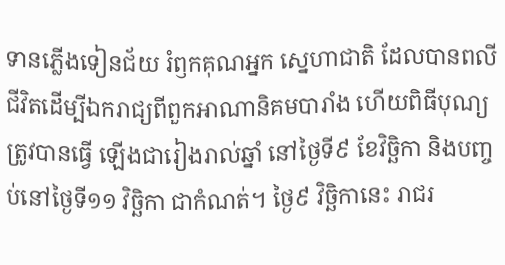ទានភ្លើងទៀនជ័យ រំឭកគុណអ្នក ស្នេហាជាតិ ដែលបានពលីជីវិតដើម្បីឯករាជ្យពីពួកអាណានិគមបារាំង ហើយពិធីបុណ្យត្រូវបានធ្វើ ឡើងជារៀងរាល់ឆ្នាំ នៅថ្ងៃទី៩ ខែវិច្ឆិកា និងបញ្ចប់នៅថ្ងៃទី១១ វិច្ឆិកា ជាកំណត់។ ថ្ងៃ៩ វិច្ឆិកានេះ រាជរ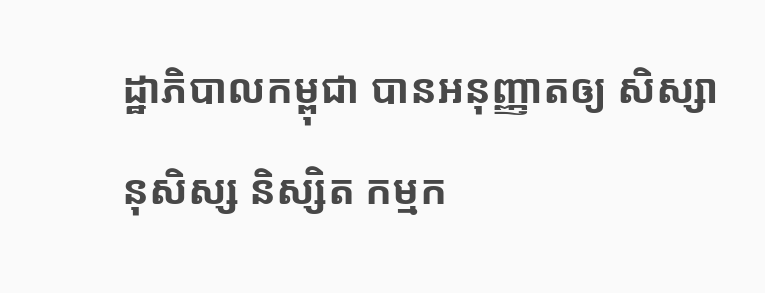ដ្ឋាភិបាលកម្ពុជា បានអនុញ្ញាតឲ្យ សិស្សានុសិស្ស និស្សិត កម្មក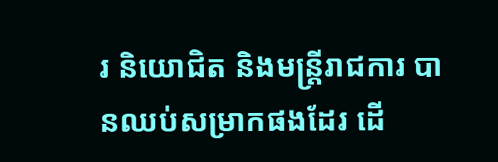រ និយោជិត និងមន្ត្រីរាជការ បានឈប់សម្រាកផងដែរ ដើ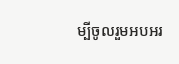ម្បីចូលរួមអបអរ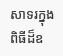សាទរក្នុងពិធីដ៏ឧ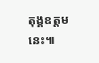តុង្គឧត្តមនេះ៕